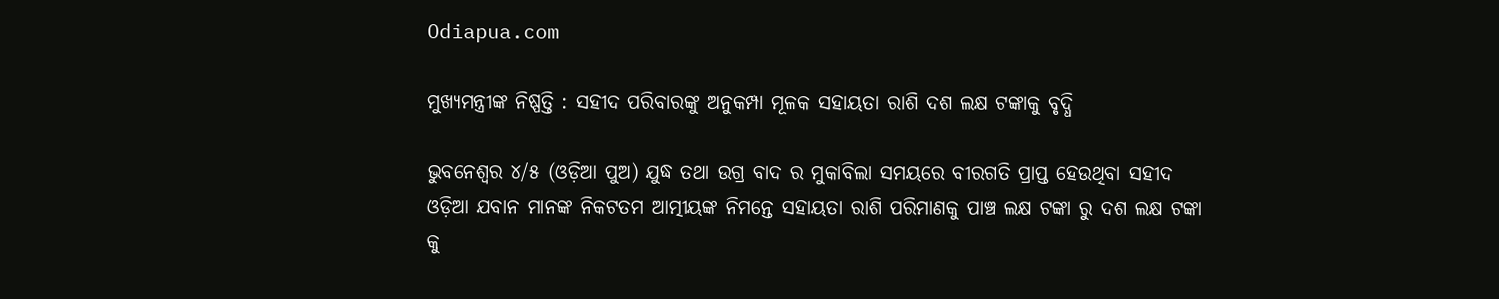Odiapua.com

ମୁଖ୍ୟମନ୍ତ୍ରୀଙ୍କ ନିଷ୍ପତ୍ତି : ସହୀଦ ପରିବାରଙ୍କୁ ଅନୁକମ୍ପା ମୂଳକ ସହାୟତା ରାଶି ଦଶ ଲକ୍ଷ ଟଙ୍କାକୁ ବୃଦ୍ଧି

ଭୁବନେଶ୍ୱର ୪/୫ (ଓଡ଼ିଆ ପୁଅ) ଯୁଦ୍ଧ ତଥା ଉଗ୍ର ବାଦ ର ମୁକାବିଲା ସମୟରେ ବୀରଗତି ପ୍ରାପ୍ତ ହେଉଥିବା ସହୀଦ ଓଡ଼ିଆ ଯବାନ ମାନଙ୍କ ନିକଟତମ ଆତ୍ମୀୟଙ୍କ ନିମନ୍ତେ ସହାୟତା ରାଶି ପରିମାଣକୁ ପାଞ୍ଚ ଲକ୍ଷ ଟଙ୍କା ରୁ ଦଶ ଲକ୍ଷ ଟଙ୍କା କୁ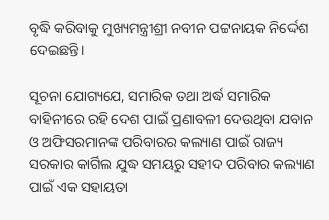ବୃଦ୍ଧି କରିବାକୁ ମୁଖ୍ୟମନ୍ତ୍ରୀଶ୍ରୀ ନବୀନ ପଟ୍ଟନାୟକ ନିର୍ଦ୍ଦେଶ ଦେଇଛନ୍ତି।

ସୂଚନା ଯୋଗ୍ୟଯେ, ସମାରିକ ତଥା ଅର୍ଦ୍ଧ ସମାରିକ ବାହିନୀରେ ରହି ଦେଶ ପାଇଁ ପ୍ରଣାବଳୀ ଦେଉଥିବା ଯବାନ ଓ ଅଫିସରମାନଙ୍କ ପରିବାରର କଲ୍ୟାଣ ପାଇଁ ରାଜ୍ୟ ସରକାର କାର୍ଗିଲ ଯୁଦ୍ଧ ସମୟରୁ ସହୀଦ ପରିବାର କଲ୍ୟାଣ ପାଇଁ ଏକ ସହାୟତା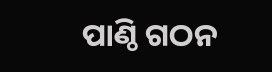ପାଣ୍ଠି ଗଠନ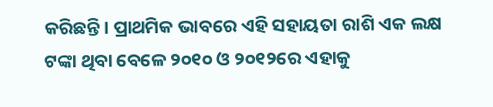କରିଛନ୍ତି। ପ୍ରାଥମିକ ଭାବରେ ଏହି ସହାୟତା ରାଶି ଏକ ଲକ୍ଷ ଟଙ୍କା ଥିବା ବେଳେ ୨୦୧୦ ଓ ୨୦୧୨ରେ ଏହାକୁ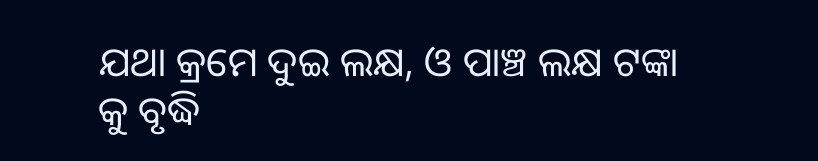ଯଥା କ୍ରମେ ଦୁଇ ଲକ୍ଷ, ଓ ପାଞ୍ଚ ଲକ୍ଷ ଟଙ୍କା କୁ ବୃଦ୍ଧି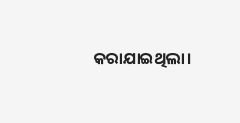କରାଯାଇଥିଲା।